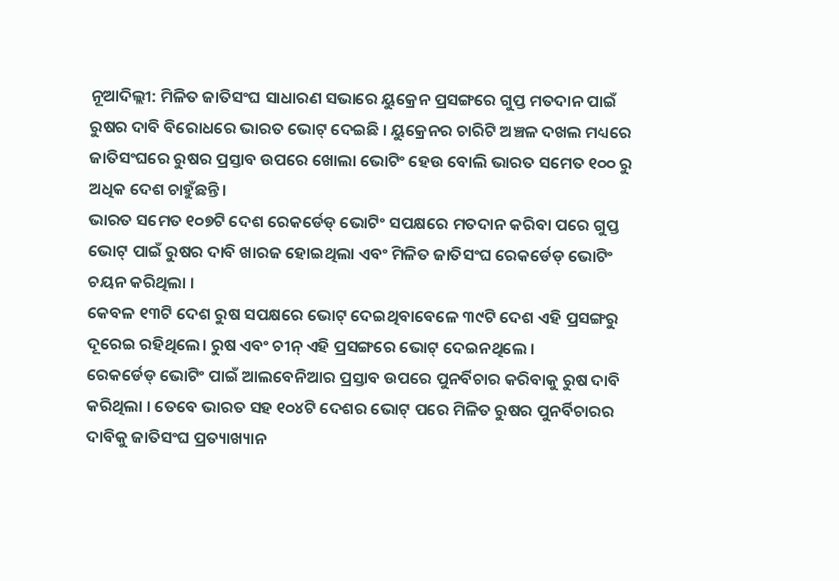ନୂଆଦିଲ୍ଲୀ: ମିଳିତ ଜାତିସଂଘ ସାଧାରଣ ସଭାରେ ୟୁକ୍ରେନ ପ୍ରସଙ୍ଗରେ ଗୁପ୍ତ ମତଦାନ ପାଇଁ ରୁଷର ଦାବି ବିରୋଧରେ ଭାରତ ଭୋଟ୍ ଦେଇଛି । ୟୁକ୍ରେନର ଚାରିଟି ଅଞ୍ଚଳ ଦଖଲ ମଧ୍ୟରେ ଜାତିସଂଘରେ ରୁଷର ପ୍ରସ୍ତାବ ଉପରେ ଖୋଲା ଭୋଟିଂ ହେଉ ବୋଲି ଭାରତ ସମେତ ୧୦୦ ରୁ ଅଧିକ ଦେଶ ଚାହୁଁଛନ୍ତି ।
ଭାରତ ସମେତ ୧୦୭ଟି ଦେଶ ରେକର୍ଡେଡ୍ ଭୋଟିଂ ସପକ୍ଷରେ ମତଦାନ କରିବା ପରେ ଗୁପ୍ତ ଭୋଟ୍ ପାଇଁ ରୁଷର ଦାବି ଖାରଜ ହୋଇଥିଲା ଏବଂ ମିଳିତ ଜାତିସଂଘ ରେକର୍ଡେଡ୍ ଭୋଟିଂ ଚୟନ କରିଥିଲା ।
କେବଳ ୧୩ଟି ଦେଶ ରୁଷ ସପକ୍ଷରେ ଭୋଟ୍ ଦେଇଥିବାବେଳେ ୩୯ଟି ଦେଶ ଏହି ପ୍ରସଙ୍ଗରୁ ଦୂରେଇ ରହିଥିଲେ। ରୁଷ ଏବଂ ଚୀନ୍ ଏହି ପ୍ରସଙ୍ଗରେ ଭୋଟ୍ ଦେଇନଥିଲେ ।
ରେକର୍ଡେଡ୍ ଭୋଟିଂ ପାଇଁ ଆଲବେନିଆର ପ୍ରସ୍ତାବ ଉପରେ ପୁନର୍ବିଚାର କରିବାକୁ ରୁଷ ଦାବି କରିଥିଲା । ତେବେ ଭାରତ ସହ ୧୦୪ଟି ଦେଶର ଭୋଟ୍ ପରେ ମିଳିତ ରୁଷର ପୁନର୍ବିଚାରର ଦାବିକୁ ଜାତିସଂଘ ପ୍ରତ୍ୟାଖ୍ୟାନ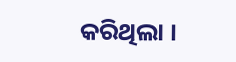କରିଥିଲା ।